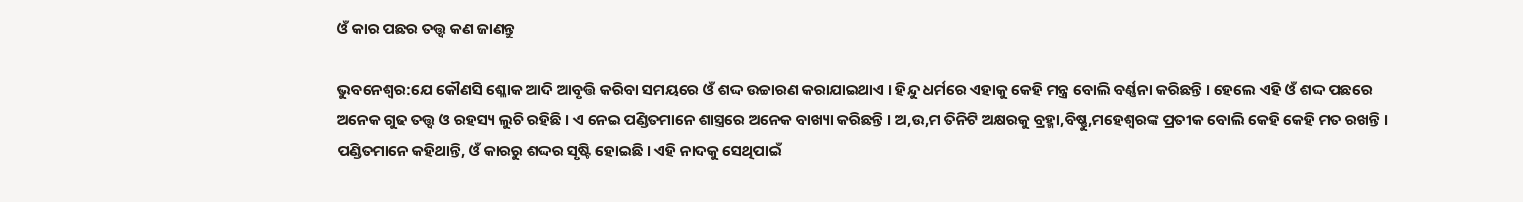ଓଁ କାର ପଛର ତତ୍ତ୍ୱ କଣ ଜାଣନ୍ତୁ

ଭୁବନେଶ୍ୱର:ଯେ କୌଣସି ଶ୍ଳୋକ ଆଦି ଆବୃତ୍ତି କରିବା ସମୟରେ ଓଁ ଶଦ୍ଦ ଉଚ୍ଚାରଣ କରାଯାଇଥାଏ । ହିନ୍ଦୁ ଧର୍ମରେ ଏହାକୁ କେହି ମନ୍ତ୍ର ବୋଲି ବର୍ଣ୍ଣନା କରିଛନ୍ତି । ହେଲେ ଏହି ଓଁ ଶଦ୍ଦ ପଛରେ ଅନେକ ଗୁଢ ତତ୍ତ୍ୱ ଓ ରହସ୍ୟ ଲୁଚି ରହିଛି । ଏ ନେଇ ପଣ୍ଡିତମାନେ ଶାସ୍ତ୍ରରେ ଅନେକ ବାଖ୍ୟା କରିଛନ୍ତି । ଅ,ଉ,ମ ତିନିଟି ଅକ୍ଷରକୁ ବ୍ରହ୍ମା,ବିଷ୍ଣୁ,ମହେଶ୍ୱରଙ୍କ ପ୍ରତୀକ ବୋଲି କେହି କେହି ମତ ରଖନ୍ତି ।
ପଣ୍ଡିତମାନେ କହିଥାନ୍ତି, ଓଁ କାରରୁ ଶଦ୍ଦର ସୃଷ୍ଟି ହୋଇଛି । ଏହି ନାଦକୁ ସେଥିପାଇଁ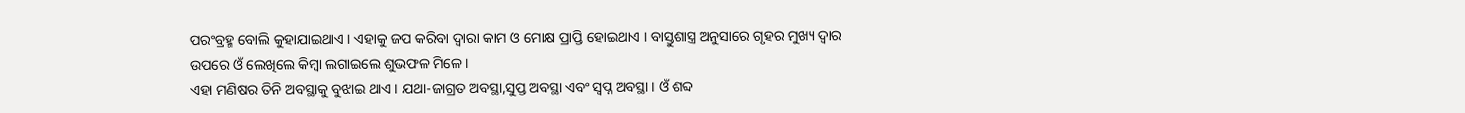ପରଂବ୍ରହ୍ମ ବୋଲି କୁହାଯାଇଥାଏ । ଏହାକୁ ଜପ କରିବା ଦ୍ୱାରା କାମ ଓ ମୋକ୍ଷ ପ୍ରାପ୍ତି ହୋଇଥାଏ । ବାସ୍ତୁଶାସ୍ତ୍ର ଅନୁସାରେ ଗୃହର ମୁଖ୍ୟ ଦ୍ୱାର ଉପରେ ଓଁ ଲେଖିଲେ କିମ୍ୱା ଲଗାଇଲେ ଶୁଭଫଳ ମିଳେ ।
ଏହା ମଣିଷର ତିନି ଅବସ୍ଥାକୁ ବୁଝାଇ ଥାଏ । ଯଥା-ଜାଗ୍ରତ ଅବସ୍ଥା,ସୁପ୍ତ ଅବସ୍ଥା ଏବଂ ସ୍ୱପ୍ନ ଅବସ୍ଥା । ଓଁ ଶବ୍ଦ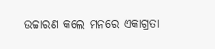ଉଚ୍ଚାରଣ କଲେ ମନରେ ଏକାଗ୍ରତା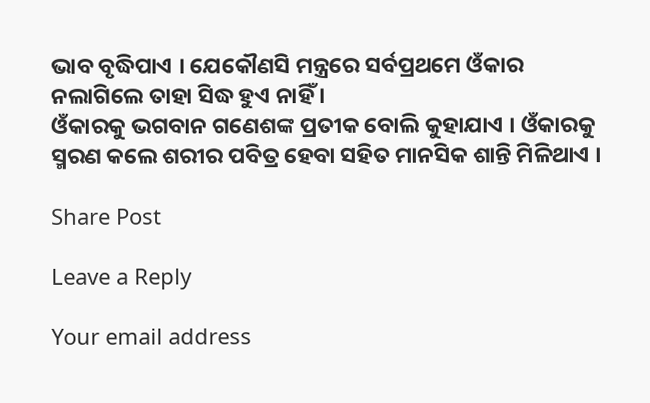ଭାବ ବୃଦ୍ଧିପାଏ । ଯେକୌଣସି ମନ୍ତ୍ରରେ ସର୍ବପ୍ରଥମେ ଓଁକାର ନଲାଗିଲେ ତାହା ସିଦ୍ଧ ହୁଏ ନାହିଁ ।
ଓଁକାରକୁ ଭଗବାନ ଗଣେଶଙ୍କ ପ୍ରତୀକ ବୋଲି କୁହାଯାଏ । ଓଁକାରକୁ ସ୍ମରଣ କଲେ ଶରୀର ପବିତ୍ର ହେବା ସହିତ ମାନସିକ ଶାନ୍ତି ମିଳିଥାଏ ।

Share Post

Leave a Reply

Your email address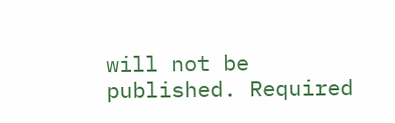will not be published. Required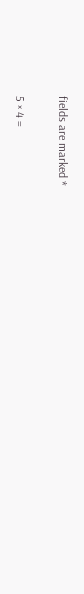fields are marked *

5 × 4 =